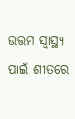ଉତ୍ତମ ସ୍ୱାସ୍ଥ୍ୟ ପାଇଁ ଶୀତରେ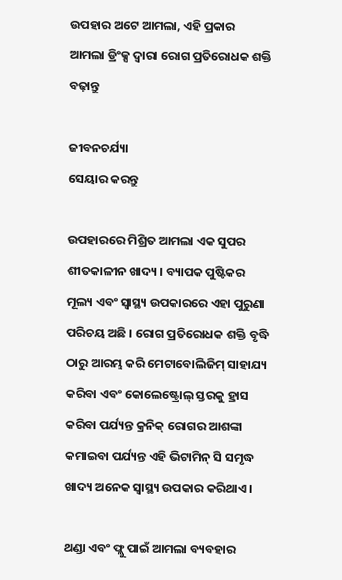ଉପହାର ଅଟେ ଆମଲା, ଏହି ପ୍ରକାର ଆମଲା ଡ୍ରିଂକ୍ସ ଦ୍ୱାରା ରୋଗ ପ୍ରତିରୋଧକ ଶକ୍ତି ବଢ଼ାନ୍ତୁ

ଜୀବନଚର୍ଯ୍ୟା
ସେୟାର କରନ୍ତୁ

ଉପହାରରେ ମିଶ୍ରିତ ଆମଲା ଏକ ସୁପର ଶୀତକାଳୀନ ଖାଦ୍ୟ । ବ୍ୟାପକ ପୁଷ୍ଟିକର ମୂଲ୍ୟ ଏବଂ ସ୍ୱାସ୍ଥ୍ୟ ଉପକାରରେ ଏହା ପୁରୁଣା ପରିଚୟ ଅଛି । ରୋଗ ପ୍ରତିରୋଧକ ଶକ୍ତି ବୃଦ୍ଧି ଠାରୁ ଆରମ୍ଭ କରି ମେଟାବୋଲିଜିମ୍ ସାହାଯ୍ୟ କରିବା ଏବଂ କୋଲେଷ୍ଟ୍ରୋଲ୍ ସ୍ତରକୁ ହ୍ରାସ କରିବା ପର୍ଯ୍ୟନ୍ତ କ୍ରନିକ୍ ରୋଗର ଆଶଙ୍କା କମାଇବା ପର୍ଯ୍ୟନ୍ତ ଏହି ଭିଟାମିନ୍ ସି ସମୃଦ୍ଧ ଖାଦ୍ୟ ଅନେକ ସ୍ୱାସ୍ଥ୍ୟ ଉପକାର କରିଥାଏ ।

ଥଣ୍ଡା ଏବଂ ଫ୍ଲୁ ପାଇଁ ଆମଲା ବ୍ୟବହାର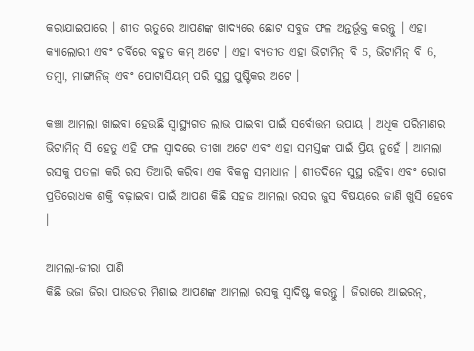କରାଯାଇପାରେ । ଶୀତ ଋତୁରେ ଆପଣଙ୍କ ଖାଦ୍ୟରେ ଛୋଟ ସବୁଜ ଫଳ ଅନ୍ତର୍ଭୂକ୍ତ କରନ୍ତୁ । ଏହା କ୍ୟାଲୋରୀ ଏବଂ ଚର୍ବିରେ ବହୁତ କମ୍ ଅଟେ । ଏହା ବ୍ୟତୀତ ଏହା ଭିଟାମିନ୍ ବି 5, ଭିଟାମିନ୍ ବି 6, ତମ୍ବା, ମାଙ୍ଗାନିଜ୍ ଏବଂ ପୋଟାସିୟମ୍ ପରି ସୁସ୍ଥ ପୁଷ୍ଟିକର ଅଟେ ।

କଞ୍ଚା ଆମଲା ଖାଇବା ହେଉଛି ସ୍ୱାସ୍ଥ୍ୟଗତ ଲାଭ ପାଇବା ପାଇଁ ସର୍ବୋତ୍ତମ ଉପାୟ । ଅଧିକ ପରିମାଣର ଭିଟାମିନ୍ ସି ହେତୁ ଏହି ଫଳ ସ୍ୱାଦରେ ତୀଖା ଅଟେ ଏବଂ ଏହା ସମସ୍ତଙ୍କ ପାଇଁ ପ୍ରିୟ ନୁହେଁ । ଆମଲା ରସକୁ ପତଳା କରି ରସ ତିଆରି କରିବା ଏକ ବିକଳ୍ପ ସମାଧାନ । ଶୀତଦିନେ ସୁସ୍ଥ ରହିବା ଏବଂ ରୋଗ ପ୍ରତିରୋଧକ ଶକ୍ତି ବଢ଼ାଇବା ପାଇଁ ଆପଣ କିଛି ସହଜ ଆମଲା ରସର ଜୁସ ବିଷୟରେ ଜାଣି ଖୁସି ହେବେ ।

ଆମଲା-ଜୀରା ପାଣି
କିଛି ଭଜା ଜିରା ପାଉଡର ମିଶାଇ ଆପଣଙ୍କ ଆମଲା ରସକୁ ସ୍ୱାଦିଷ୍ଟ କରନ୍ତୁ । ଜିରାରେ ଆଇରନ୍,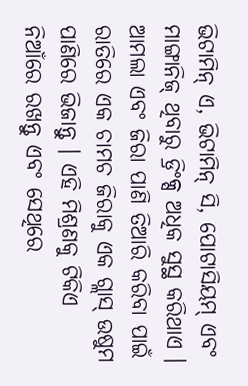ଭିଟାମିନ୍ ଏ, ଭିଟାମିନ୍ ସି, ପୋଟାସିୟମ୍ ଏବଂ ମାଙ୍ଗାନିଜ୍ ଥିବାରୁ ଡ୍ରିଂକ୍ସ ଅଧିକ ସୁସ୍ଥ କରିଥାଏ । ଆମଲା ଏବଂ ଜିରା ପାଣି ତିଆରି କରିବା ପାଇଁ ରାତିରେ ଏକ ଚାମଚ ଜିରାକୁ ଏକ ଗ୍ଲାସ୍ ଉଷୁମ ପାଣିରେ ଭିଜାନ୍ତୁ । ଏହି ମିଶ୍ରଣକୁ ଟିକିଏ ନିଆଁରେ ରଖନ୍ତୁ ଏବଂ ସେଥିରେ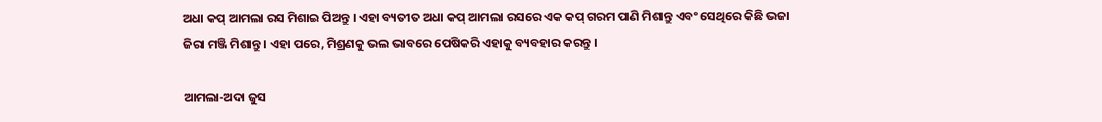ଅଧା କପ୍ ଆମଲା ରସ ମିଶାଇ ପିଅନ୍ତୁ । ଏହା ବ୍ୟତୀତ ଅଧା କପ୍ ଆମଲା ରସରେ ଏକ କପ୍ ଗରମ ପାଣି ମିଶାନ୍ତୁ ଏବଂ ସେଥିରେ କିଛି ଭଜା ଜିରା ମଞ୍ଜି ମିଶାନ୍ତୁ । ଏହା ପରେ, ମିଶ୍ରଣକୁ ଭଲ ଭାବରେ ପେଷିକରି ଏହାକୁ ବ୍ୟବହାର କରନ୍ତୁ ।

ଆମଲା-ଅଦା ଜୁସ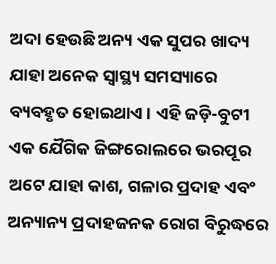ଅଦା ହେଉଛି ଅନ୍ୟ ଏକ ସୁପର ଖାଦ୍ୟ ଯାହା ଅନେକ ସ୍ୱାସ୍ଥ୍ୟ ସମସ୍ୟାରେ ବ୍ୟବହୃତ ହୋଇଥାଏ । ଏହି ଜଡ଼ି-ବୁଟୀ ଏକ ଯୈଗିକ ଜିଙ୍ଗରୋଲରେ ଭରପୂର ଅଟେ ଯାହା କାଶ, ଗଳାର ପ୍ରଦାହ ଏବଂ ଅନ୍ୟାନ୍ୟ ପ୍ରଦାହଜନକ ରୋଗ ବିରୁଦ୍ଧରେ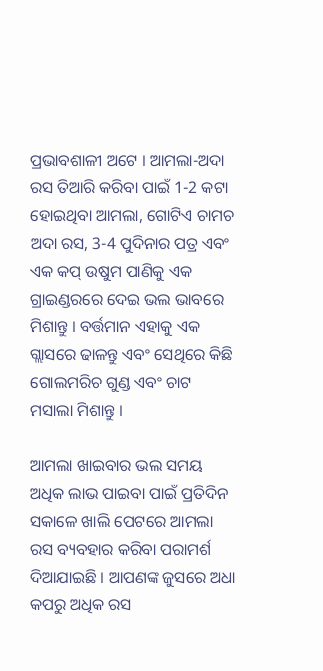ପ୍ରଭାବଶାଳୀ ଅଟେ । ଆମଲା-ଅଦା ରସ ତିଆରି କରିବା ପାଇଁ 1-2 କଟା ହୋଇଥିବା ଆମଲା, ଗୋଟିଏ ଚାମଚ ଅଦା ରସ, 3-4 ପୁଦିନାର ପତ୍ର ଏବଂ ଏକ କପ୍ ଉଷୁମ ପାଣିକୁ ଏକ ଗ୍ରାଇଣ୍ଡରରେ ଦେଇ ଭଲ ଭାବରେ ମିଶାନ୍ତୁ । ବର୍ତ୍ତମାନ ଏହାକୁ ଏକ ଗ୍ଲାସରେ ଢାଳନ୍ତୁ ଏବଂ ସେଥିରେ କିଛି ଗୋଲମରିଚ ଗୁଣ୍ଡ ଏବଂ ଚାଟ ମସାଲା ମିଶାନ୍ତୁ ।

ଆମଲା ଖାଇବାର ଭଲ ସମୟ
ଅଧିକ ଲାଭ ପାଇବା ପାଇଁ ପ୍ରତିଦିନ ସକାଳେ ଖାଲି ପେଟରେ ଆମଲା ରସ ବ୍ୟବହାର କରିବା ପରାମର୍ଶ ଦିଆଯାଇଛି । ଆପଣଙ୍କ ଜୁସରେ ଅଧା କପରୁ ଅଧିକ ରସ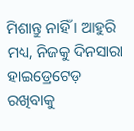ମିଶାନ୍ତୁ ନାହିଁ । ଆହୁରି ମଧ୍ୟ, ନିଜକୁ ଦିନସାରା ହାଇଡ୍ରେଟେଡ଼ ରଖିବାକୁ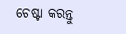ଚେଷ୍ଟା କରନ୍ତୁ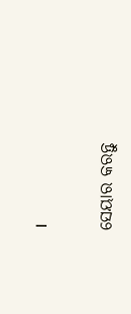।


ସେୟାର କରନ୍ତୁ